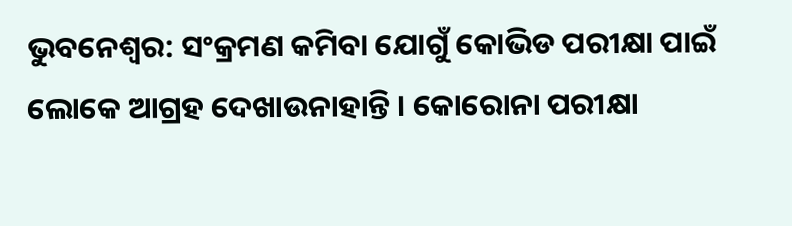ଭୁବନେଶ୍ବର: ସଂକ୍ରମଣ କମିବା ଯୋଗୁଁ କୋଭିଡ ପରୀକ୍ଷା ପାଇଁ ଲୋକେ ଆଗ୍ରହ ଦେଖାଉନାହାନ୍ତି । କୋରୋନା ପରୀକ୍ଷା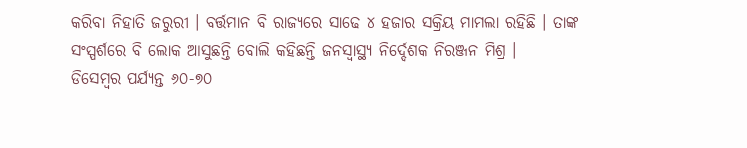କରିବା ନିହାତି ଜରୁରୀ । ବର୍ତ୍ତମାନ ବି ରାଜ୍ୟରେ ସାଢେ ୪ ହଜାର ସକ୍ରିୟ ମାମଲା ରହିଛି । ତାଙ୍କ ସଂସ୍ପର୍ଶରେ ବି ଲୋକ ଆସୁଛନ୍ତି ବୋଲି କହିଛନ୍ତି ଜନସ୍ବାସ୍ଥ୍ୟ ନିର୍ଦ୍ଦେଶକ ନିରଞ୍ଜନ ମିଶ୍ର ।
ଡିସେମ୍ବର ପର୍ଯ୍ୟନ୍ତ ୬୦-୭୦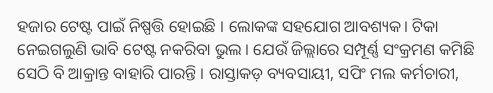ହଜାର ଟେଷ୍ଟ ପାଇଁ ନିଷ୍ପତ୍ତି ହୋଇଛି । ଲୋକଙ୍କ ସହଯୋଗ ଆବଶ୍ୟକ। ଟିକା ନେଇଗଲୁଣି ଭାବି ଟେଷ୍ଟ ନକରିବା ଭୁଲ । ଯେଉଁ ଜିଲ୍ଲାରେ ସମ୍ପୂର୍ଣ୍ଣ ସଂକ୍ରମଣ କମିଛି ସେଠି ବି ଆକ୍ରାନ୍ତ ବାହାରି ପାରନ୍ତି । ରାସ୍ତାକଡ଼ ବ୍ୟବସାୟୀ, ସପିଂ ମଲ କର୍ମଚାରୀ,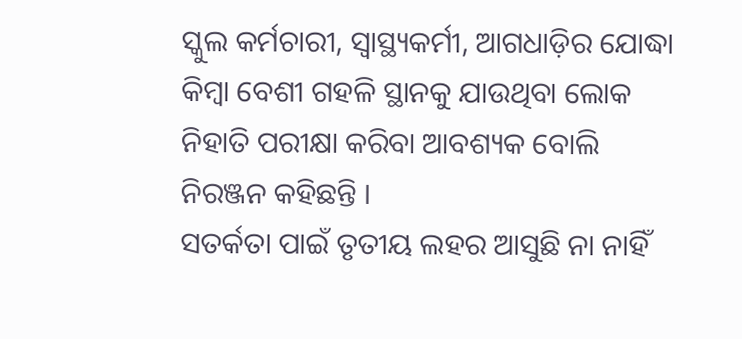ସ୍କୁଲ କର୍ମଚାରୀ, ସ୍ବାସ୍ଥ୍ୟକର୍ମୀ, ଆଗଧାଡ଼ିର ଯୋଦ୍ଧା କିମ୍ବା ବେଶୀ ଗହଳି ସ୍ଥାନକୁ ଯାଉଥିବା ଲୋକ ନିହାତି ପରୀକ୍ଷା କରିବା ଆବଶ୍ୟକ ବୋଲି ନିରଞ୍ଜନ କହିଛନ୍ତି ।
ସତର୍କତା ପାଇଁ ତୃତୀୟ ଲହର ଆସୁଛି ନା ନାହିଁ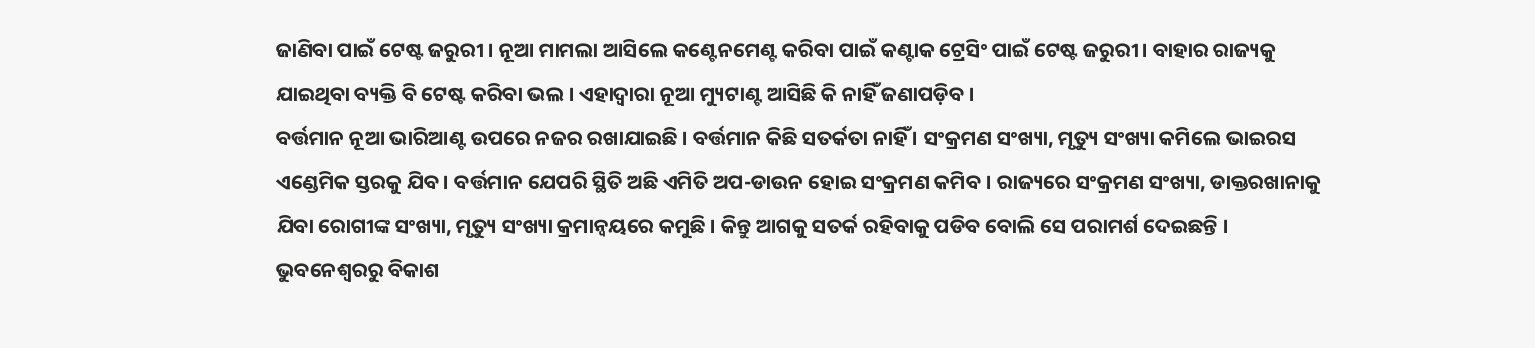ଜାଣିବା ପାଇଁ ଟେଷ୍ଟ ଜରୁରୀ । ନୂଆ ମାମଲା ଆସିଲେ କଣ୍ଟେନମେଣ୍ଟ କରିବା ପାଇଁ କଣ୍ଟାକ ଟ୍ରେସିଂ ପାଇଁ ଟେଷ୍ଟ ଜରୁରୀ। ବାହାର ରାଜ୍ୟକୁ ଯାଇଥିବା ବ୍ୟକ୍ତି ବି ଟେଷ୍ଟ କରିବା ଭଲ । ଏହାଦ୍ବାରା ନୂଆ ମ୍ୟୁଟାଣ୍ଟ ଆସିଛି କି ନାହିଁ ଜଣାପଡ଼ିବ ।
ବର୍ତ୍ତମାନ ନୂଆ ଭାରିଆଣ୍ଟ ଉପରେ ନଜର ରଖାଯାଇଛି । ବର୍ତ୍ତମାନ କିଛି ସତର୍କତା ନାହିଁ । ସଂକ୍ରମଣ ସଂଖ୍ୟା, ମୃତ୍ୟୁ ସଂଖ୍ୟା କମିଲେ ଭାଇରସ ଏଣ୍ଡେମିକ ସ୍ତରକୁ ଯିବ । ବର୍ତ୍ତମାନ ଯେପରି ସ୍ଥିତି ଅଛି ଏମିତି ଅପ-ଡାଉନ ହୋଇ ସଂକ୍ରମଣ କମିବ । ରାଜ୍ୟରେ ସଂକ୍ରମଣ ସଂଖ୍ୟା, ଡାକ୍ତରଖାନାକୁ ଯିବା ରୋଗୀଙ୍କ ସଂଖ୍ୟା, ମୃତ୍ୟୁ ସଂଖ୍ୟା କ୍ରମାନ୍ବୟରେ କମୁଛି । କିନ୍ତୁ ଆଗକୁ ସତର୍କ ରହିବାକୁ ପଡିବ ବୋଲି ସେ ପରାମର୍ଶ ଦେଇଛନ୍ତି ।
ଭୁବନେଶ୍ବରରୁ ବିକାଶ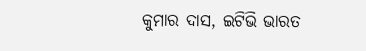କୁମାର ଦାସ, ଇଟିଭି ଭାରତ